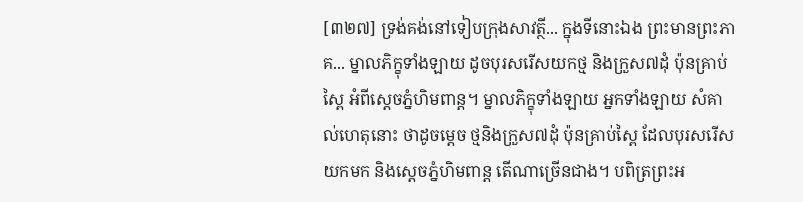[៣២៧] ទ្រង់គង់នៅទៀបក្រុងសាវត្ថី... ក្នុងទីនោះឯង ព្រះមានព្រះភាគ... ម្នាលភិក្ខុទាំងឡាយ ដូចបុរសរើសយកថ្ម និងក្រួស៧ដុំ ប៉ុនគ្រាប់ស្ពៃ អំពីស្តេចភ្នំហិមពាន្ត។ ម្នាលភិក្ខុទាំងឡាយ អ្នកទាំងឡាយ សំគាល់ហេតុនោះ ថាដូចម្តេច ថ្មនិងក្រួស៧ដុំ ប៉ុនគ្រាប់ស្ពៃ ដែលបុរសរើសយកមក និងស្តេចភ្នំហិមពាន្ត តើណាច្រើនជាង។ បពិត្រព្រះអ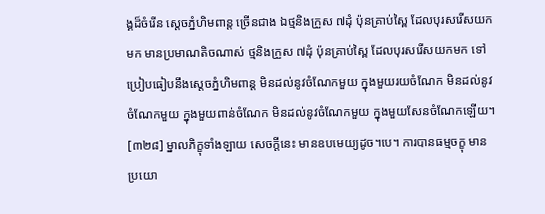ង្គដ៏ចំរើន ស្តេចភ្នំហិមពាន្ត ច្រើនជាង ឯថ្មនិងក្រួស ៧ដុំ ប៉ុនគ្រាប់ស្ពៃ ដែលបុរសរើសយកមក មានប្រមាណតិចណាស់ ថ្មនិងក្រួស ៧ដុំ ប៉ុនគ្រាប់ស្ពៃ ដែលបុរសរើសយកមក ទៅប្រៀបធៀបនឹងស្តេចភ្នំហិមពាន្ត មិនដល់នូវចំណែកមួយ ក្នុងមួយរយចំណែក មិនដល់នូវចំណែកមួយ ក្នុងមួយពាន់ចំណែក មិនដល់នូវចំណែកមួយ ក្នុងមួយសែនចំណែកឡើយ។
[៣២៨] ម្នាលភិក្ខុទាំងឡាយ សេចក្តីនេះ មានឧបមេយ្យដូច។បេ។ ការបានធម្មចក្ខុ មានប្រយោ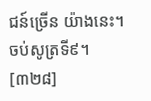ជន៍ច្រើន យ៉ាងនេះ។ ចប់សូត្រទី៩។
[៣២៨]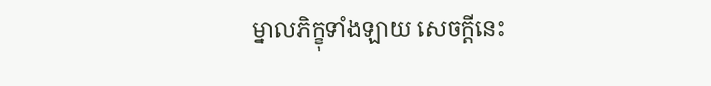ម្នាលភិក្ខុទាំងឡាយ សេចក្តីនេះ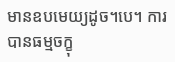មានឧបមេយ្យដូច។បេ។ ការបានធម្មចក្ខុ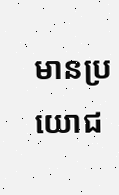មានប្រយោជ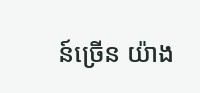ន៍ច្រើន យ៉ាង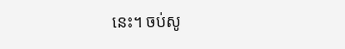នេះ។ ចប់សូ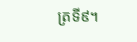ត្រទី៩។